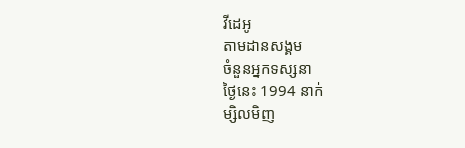វីដេអូ
តាមដានសង្គម
ចំនួនអ្នកទស្សនា
ថ្ងៃនេះ 1994 នាក់
ម្សិលមិញ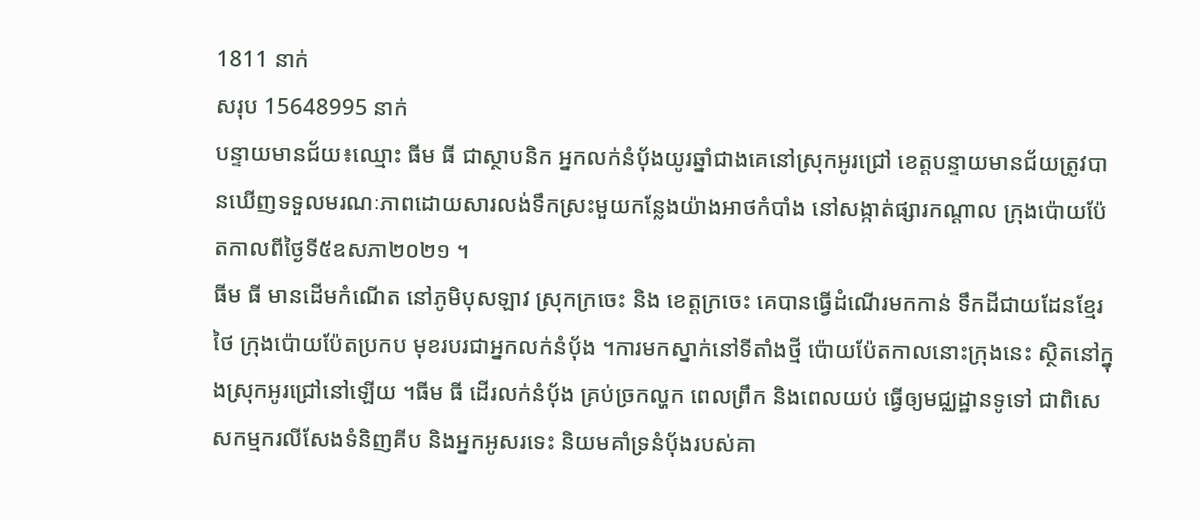1811 នាក់
សរុប 15648995 នាក់
បន្ទាយមានជ័យ៖ឈ្មោះ ធីម ធី ជាស្ថាបនិក អ្នកលក់នំបុ័ងយូរឆ្នាំជាងគេនៅស្រុកអូរជ្រៅ ខេត្តបន្ទាយមានជ័យត្រូវបានឃើញទទួលមរណៈភាពដោយសារលង់ទឹកស្រះមួយកន្លែងយ៉ាងអាថកំបាំង នៅសង្កាត់ផ្សារកណ្តាល ក្រុងប៉ោយប៉ែតកាលពីថ្ងៃទី៥ឧសភា២០២១ ។
ធីម ធី មានដើមកំណើត នៅភូមិបុសឡាវ ស្រុកក្រចេះ និង ខេត្តក្រចេះ គេបានធើ្វដំណើរមកកាន់ ទឹកដីជាយដែនខ្មែរថៃ ក្រុងប៉ោយប៉ែតប្រកប មុខរបរជាអ្នកលក់នំបុ័ង ។ការមកស្នាក់នៅទីតាំងថ្មី ប៉ោយប៉ែតកាលនោះក្រុងនេះ ស្ថិតនៅក្នុងស្រុកអូរជ្រៅនៅឡើយ ។ធីម ធី ដើរលក់នំបុ័ង គ្រប់ច្រកល្ហក ពេលព្រឹក និងពេលយប់ ធ្វើឲ្យមជ្ឈដ្ឋានទូទៅ ជាពិសេសកម្មករលីសែងទំនិញគីប និងអ្នកអូសរទេះ និយមគាំទ្រនំបុ័ងរបស់គា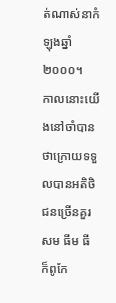ត់ណាស់នាកំឡុងឆ្នាំ២០០០។
កាលនោះយើងនៅចាំបានថាក្រោយទទួលបានអតិថិជនច្រើនគួរសម ធីម ធី ក៏ពូកែ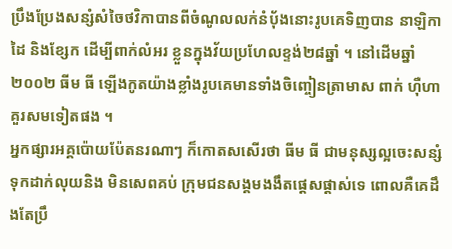ប្រឹងប្រែងសន្សំសំចៃថវិកាបានពីចំណូលលក់នំបុ័ងនោះរូបគេទិញបាន នាឡិកាដៃ និងខ្សែក ដើម្បីពាក់លំអរ ខ្លួនក្នុងវ័យប្រហែលខ្ទង់២៨ឆ្នាំ ។ នៅដើមឆ្នាំ២០០២ ធីម ធី ឡើងកូតយ៉ាងខ្លាំងរូបគេមានទាំងចិញ្ចៀនត្រាមាស ពាក់ ហ៊ឺហាគួរសមទៀតផង ។
អ្នកផ្សារអគ្គប៉ោយប៉ែតនរណាៗ ក៏កោតសសើរថា ធីម ធី ជាមនុស្សល្អចេះសន្សំទុកដាក់លុយនិង មិនសេពគប់ ក្រុមជនសង្គមងងឹតផ្តេសផ្តាស់ទេ ពោលគឺគេដឹងតែប្រឹ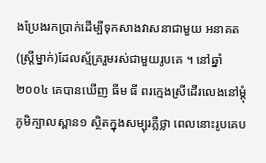ងប្រែងរកប្រាក់ដើម្បីទុកសាងវាសនាជាមួយ អនាគត(ស្ត្រីម្នាក់)ដែលស្ម័គ្ររួមរស់ជាមួយរូបគេ ។ នៅឆ្នាំ២០០៤ គេបានឃើញ ធីម ធី ពរក្មេងស្រីដើរលេងនៅម្តុំភូមិក្បាលស្ពាន១ ស្ថិតក្នុងសម្បុរភ្លឺថ្លា ពេលនោះរូបគេប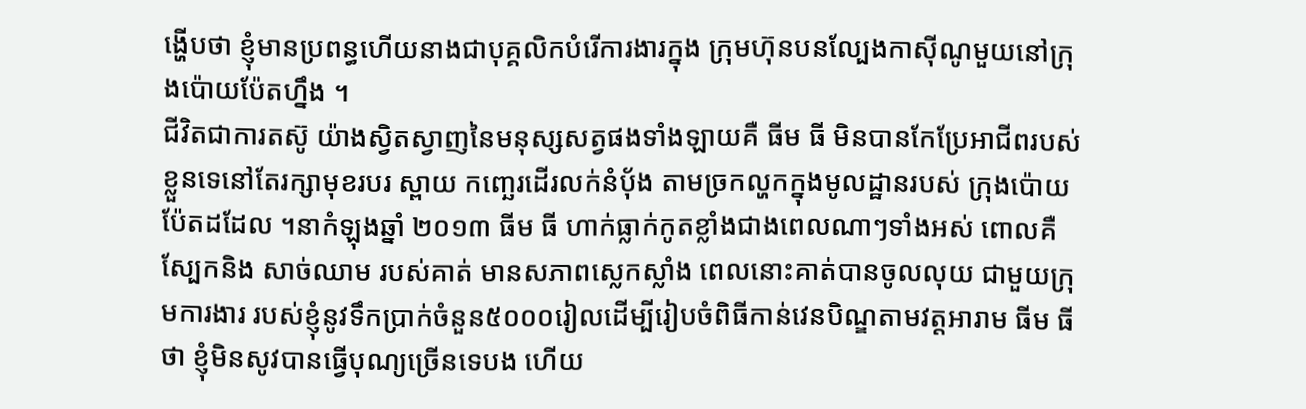ង្ហើបថា ខ្ញុំមានប្រពន្ធហើយនាងជាបុគ្គលិកបំរើការងារក្នុង ក្រុមហ៊ុនបនល្បែងកាស៊ីណូមួយនៅក្រុងប៉ោយប៉ែតហ្នឹង ។
ជីវិតជាការតស៊ូ យ៉ាងស្វិតស្វាញនៃមនុស្សសត្វផងទាំងឡាយគឺ ធីម ធី មិនបានកែប្រែអាជីពរបស់ខ្លួនទេនៅតែរក្សាមុខរបរ ស្ពាយ កញ្ឆេរដើរលក់នំបុ័ង តាមច្រកល្ហកក្នុងមូលដ្ឋានរបស់ ក្រុងប៉ោយប៉ែតដដែល ។នាកំឡុងឆ្នាំ ២០១៣ ធីម ធី ហាក់ធ្លាក់កូតខ្លាំងជាងពេលណាៗទាំងអស់ ពោលគឺស្បែកនិង សាច់ឈាម របស់គាត់ មានសភាពស្លេកស្លាំង ពេលនោះគាត់បានចូលលុយ ជាមួយក្រុមការងារ របស់ខ្ញុំនូវទឹកប្រាក់ចំនួន៥០០០រៀលដើម្បីរៀបចំពិធីកាន់វេនបិណ្ឌតាមវត្តអារាម ធីម ធី ថា ខ្ញុំមិនសូវបានធ្វើបុណ្យច្រើនទេបង ហើយ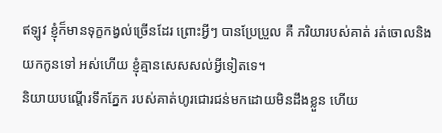ឥឡូវ ខ្ញុំក៏មានទុក្ខកង្វល់ច្រើនដែរ ព្រោះអ្វីៗ បានប្រែប្រួល គឺ ភរិយារបស់គាត់ រត់ចោលនិងយកកូនទៅ អស់ហើយ ខ្ញុំគ្មានសេសសល់អ្វីទៀតទេ។
និយាយបណ្តើរទឹកភ្នែក របស់គាត់ហូរជោរជន់មកដោយមិនដឹងខ្លួន ហើយ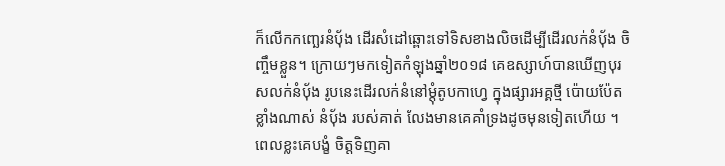ក៏លើកកញ្ឆេរនំបុ័ង ដើរសំដៅឆ្ពោះទៅទិសខាងលិចដើម្បីដើរលក់នំបុ័ង ចិញ្ចឹមខ្លួន។ ក្រោយៗមកទៀតកំឡុងឆ្នាំ២០១៨ គេឧស្សាហ៍បានឃើញបុរសលក់នំបុ័ង រូបនេះដើរលក់នំនៅម្តុំតូបកាហ្វេ ក្នុងផ្សារអគ្គថ្មី ប៉ោយប៉ែតខ្លាំងណាស់ នំបុ័ង របស់គាត់ លែងមានគេគាំទ្រងដូចមុនទៀតហើយ ។ ពេលខ្លះគេបង្ខំ ចិត្តទិញគា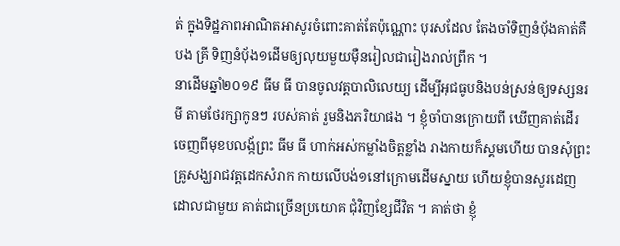ត់ ក្នុងទិដ្ឋភាពអាណិតអាសូរចំពោះគាត់តែប៉ុណ្ណោះ បុរសដែល តែងចាំទិញនំបុ័ងគាត់គឺ បង គ្រី ទិញនំបុ័ង១ដើមឲ្យលុយមួយម៉ឺនរៀលជារៀងរាល់ព្រឹក ។
នាដើមឆ្នាំ២០១៩ ធីម ធី បានចូលវត្តបាលិលេយ្យ ដើម្បីអុជធូបនិងបន់ស្រន់ឲ្យទស្សនរមី តាមថែរក្សាកូនៗ របស់គាត់ រួមនិងភរិយាផង ។ ខ្ញុំចាំបានក្រោយពី ឃើញគាត់ដើរចេញពីមុខបលង្ក័ព្រះ ធីម ធី ហាក់អស់កម្លាំងចិត្តខ្លាំង រាងកាយក៏ស្គមហើយ បានសុំព្រះគ្រូសង្ឃរាជវត្តដេកសំរាក កាយលើបង់១នៅក្រោមដើមស្នាយ ហើយខ្ញុំបានសួរដេញដោលជាមួយ គាត់ជាច្រើនប្រយោគ ជុំវិញខ្សែជីវិត ។ គាត់ថា ខ្ញុំ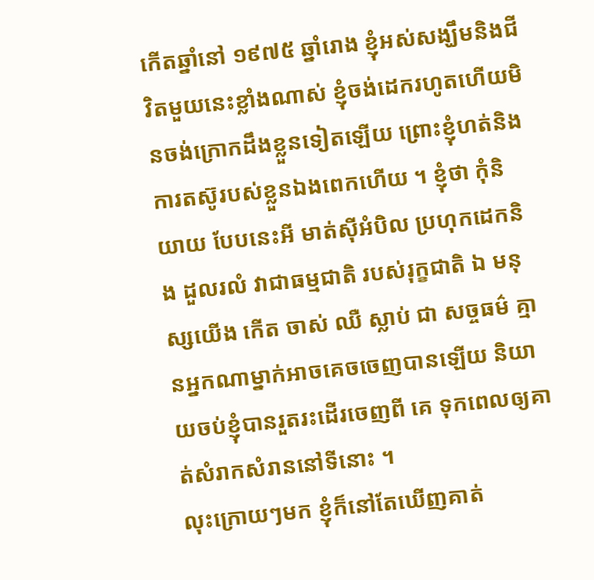កើតឆ្នាំនៅ ១៩៧៥ ឆ្នាំរោង ខ្ញុំអស់សង្ឃឹមនិងជីវិតមួយនេះខ្លាំងណាស់ ខ្ញុំចង់ដេករហូតហើយមិនចង់ក្រោកដឹងខ្លួនទៀតឡើយ ព្រោះខ្ញុំហត់និង ការតស៊ូរបស់ខ្លួនឯងពេកហើយ ។ ខ្ញុំថា កុំនិយាយ បែបនេះអី មាត់ស៊ីអំបិល ប្រហុកដេកនិង ដួលរលំ វាជាធម្មជាតិ របស់រុក្ខជាតិ ឯ មនុស្សយើង កើត ចាស់ ឈឺ ស្លាប់ ជា សច្ចធម៌ គ្មានអ្នកណាម្នាក់អាចគេចចេញបានឡើយ និយាយចប់ខ្ញុំបានរួតរះដើរចេញពី គេ ទុកពេលឲ្យគាត់សំរាកសំរាននៅទីនោះ ។
លុះក្រោយៗមក ខ្ញុំក៏នៅតែឃើញគាត់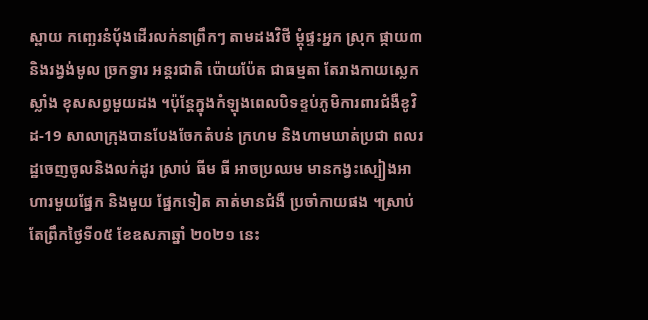ស្ពាយ កញ្ឆេរនំបុ័ងដើរលក់នាព្រឹកៗ តាមដងវិថី ម្តុំផ្ទះអ្នក ស្រុក ផ្កាយ៣ និងរង្វង់មូល ច្រកទ្វារ អន្តរជាតិ ប៉ោយប៉ែត ជាធម្មតា តែរាងកាយស្លេកស្លាំង ខុសសព្វមួយដង ។ប៉ុន្តែក្នុងកំឡុងពេលបិទខ្ទប់ភូមិការពារជំងឺខូវិដ-19 សាលាក្រុងបានបែងចែកតំបន់ ក្រហម និងហាមឃាត់ប្រជា ពលរដ្ឋចេញចូលនិងលក់ដូរ ស្រាប់ ធីម ធី អាចប្រឈម មានកង្វះស្បៀងអាហារមួយផ្នែក និងមួយ ផ្នែកទៀត គាត់មានជំងឺ ប្រចាំកាយផង ។ស្រាប់តែព្រឹកថ្ងៃទី០៥ ខែឧសភាឆ្នាំ ២០២១ នេះ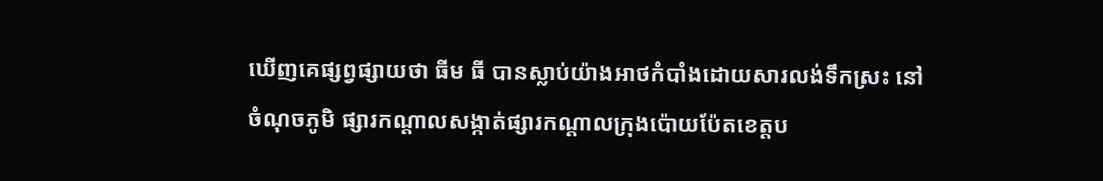ឃើញគេផ្សព្វផ្សាយថា ធីម ធី បានស្លាប់យ៉ាងអាថកំបាំងដោយសារលង់ទឹកស្រះ នៅចំណុចភូមិ ផ្សារកណ្ដាលសង្កាត់ផ្សារកណ្តាលក្រុងប៉ោយប៉ែតខេត្តប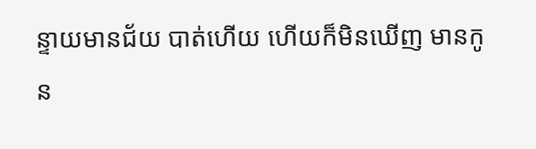ន្ទាយមានជ័យ បាត់ហើយ ហើយក៏មិនឃើញ មានកូន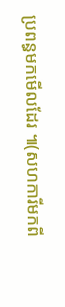ប្រពន្ធមកមើលដែរ ៕(សហការីមកពី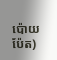ប៉ោយប៉ែត)